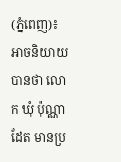(ភ្នំពេញ)៖ អាចនិយាយបានថា លោក ឃុំ ប៉ុណ្ណាដែត មានប្រ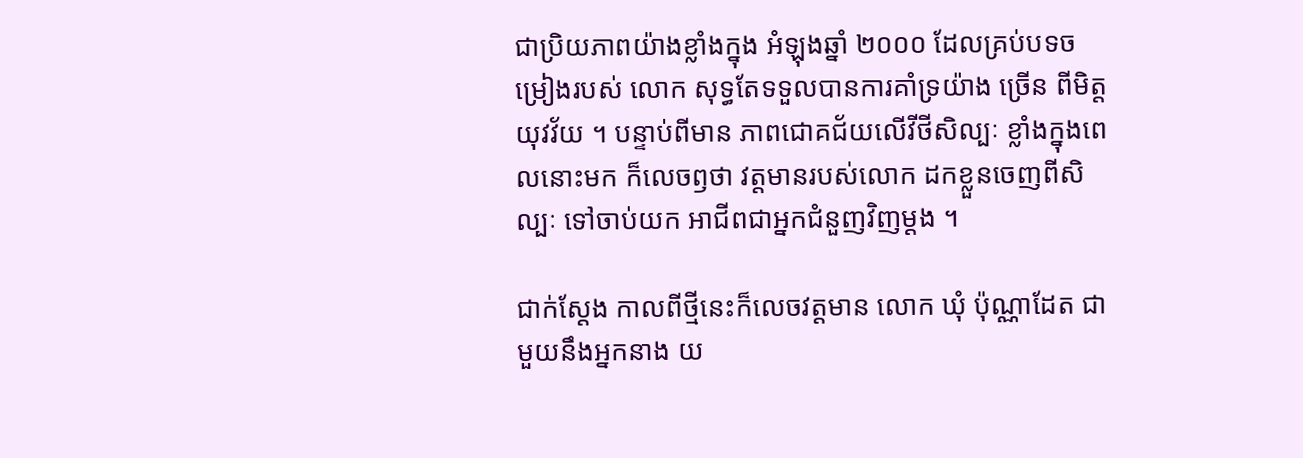ជាប្រិយភាពយ៉ាងខ្លាំងក្នុង អំឡុងឆ្នាំ ២០០០ ដែលគ្រប់បទចម្រៀងរបស់ លោក សុទ្ធតែទទួលបានការគាំទ្រយ៉ាង ច្រើន ពីមិត្តយុវវ័យ ។ បន្ទាប់ពីមាន ភាពជោគជ័យលើវីថីសិល្បៈ ខ្លាំងក្នុងពេលនោះមក ក៏លេចឭថា វត្តមានរបស់លោក ដកខ្លួនចេញពីសិល្បៈ ទៅចាប់យក អាជីពជាអ្នកជំនួញវិញម្ដង ។

ជាក់ស្ដែង កាលពីថ្មីនេះក៏លេចវត្តមាន លោក ឃុំ ប៉ុណ្ណាដែត ជាមួយនឹងអ្នកនាង យ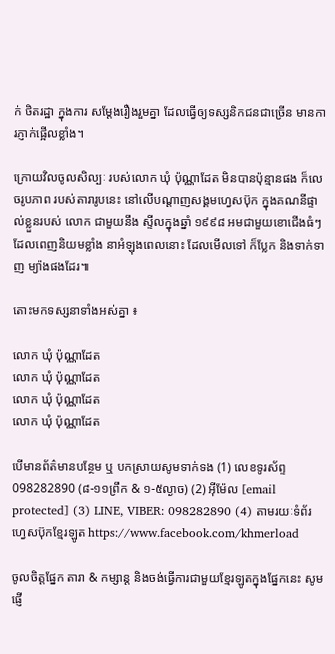ក់ ថិតរដ្ឋា ក្នុងការ សម្ដែងរឿងរួមគ្នា ដែលធ្វើឲ្យទស្សនិកជនជាច្រើន មានការភ្ញាក់ផ្អើលខ្លាំង។

ក្រោយវិលចូលសិល្បៈ របស់លោក ឃុំ ប៉ុណ្ណាដែត មិនបានប៉ុន្មានផង ក៏លេចរូបភាព របស់តារារូបនេះ នៅលើបណ្ដាញសង្គមហ្វេសប៊ុក ក្នុងគណនីផ្ទាល់ខ្លួនរបស់ លោក ជាមួយនឹង ស្ទីលក្នុងឆ្នាំ ១៩៩៨ អមជាមួយខោជើងធំៗ ដែលពេញនិយមខ្លាំង នាអំឡុងពេលនោះ ដែលមើលទៅ ក៏ប្លែក និងទាក់ទាញ ម្យ៉ាងផងដែរ៕

តោះមកទស្សនាទាំងអស់គ្នា ៖

លោក ឃុំ ប៉ុណ្ណាដែត
លោក ឃុំ ប៉ុណ្ណាដែត
លោក ឃុំ ប៉ុណ្ណាដែត
លោក ឃុំ ប៉ុណ្ណាដែត

បើមានព័ត៌មានបន្ថែម ឬ បកស្រាយសូមទាក់ទង (1) លេខទូរស័ព្ទ 098282890 (៨-១១ព្រឹក & ១-៥ល្ងាច) (2) អ៊ីម៉ែល [email protected] (3) LINE, VIBER: 098282890 (4) តាមរយៈទំព័រហ្វេសប៊ុកខ្មែរឡូត https://www.facebook.com/khmerload

ចូលចិត្តផ្នែក តារា & កម្សាន្ដ និងចង់ធ្វើការជាមួយខ្មែរឡូតក្នុងផ្នែកនេះ សូមផ្ញើ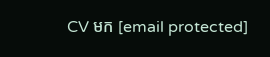CV មក [email protected]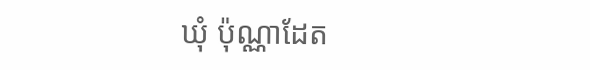ឃុំ ប៉ុណ្ណាដែត